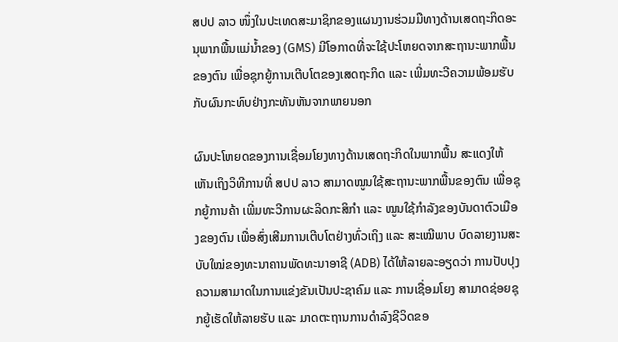ສປປ ລາວ ໜຶ່ງໃນປະເທດສະມາຊິກຂອງແຜນງານຮ່ວມມືທາງດ້ານເສດຖະກິດອະນຸພາກພື້ນແມ່ນໍ້າຂອງ (GMS) ມີໂອກາດທີ່ຈະໃຊ້ປະໂຫຍດຈາກສະຖານະພາກພື້ນຂອງຕົນ ເພື່ອຊຸກຍູ້ການເຕີບໂຕຂອງເສດຖະກິດ ແລະ ເພີ່ມທະວີຄວາມພ້ອມຮັບກັບຜົນກະທົບຢ່າງກະທັນຫັນຈາກພາຍນອກ

ຜົນປະໂຫຍດຂອງການເຊື່ອມໂຍງທາງດ້ານເສດຖະກິດໃນພາກພື້ນ ສະແດງໃຫ້ເຫັນເຖິງວິທີການທີ່ ສປປ ລາວ ສາມາດໝູນໃຊ້ສະຖານະພາກພື້ນຂອງຕົນ ເພື່ອຊຸກຍູ້ການຄ້າ ເພີ່ມທະວີການຜະລິດກະສິກຳ ແລະ ໝູນໃຊ້ກຳລັງຂອງບັນດາຕົວເມືອງຂອງຕົນ ເພື່ອສົ່ງເສີມການເຕີບໂຕຢ່າງທົ່ວເຖິງ ແລະ ສະເໝີພາບ ບົດລາຍງານສະບັບໃໝ່ຂອງທະນາຄານພັດທະນາອາຊີ (ADB) ໄດ້ໃຫ້ລາຍລະອຽດວ່າ ການປັບປຸງຄວາມສາມາດໃນການແຂ່ງຂັນເປັນປະຊາຄົມ ແລະ ການເຊື່ອມໂຍງ ສາມາດຊ່ອຍຊຸກຍູ້ເຮັດໃຫ້ລາຍຮັບ ແລະ ມາດຕະຖານການດຳລົງຊີວິດຂອ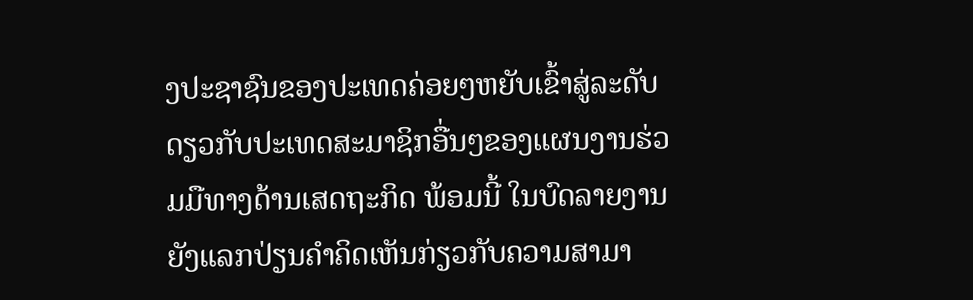ງປະຊາຊົນຂອງປະເທດຄ່ອຍໆຫຍັບເຂົ້າສູ່ລະດັບດຽວກັບປະເທດສະມາຊິກອື່ນໆຂອງແຜນງານຮ່ວມມືທາງດ້ານເສດຖະກິດ ພ້ອມນີ້ ໃນບົດລາຍງານຍັງແລກປ່ຽນຄຳຄິດເຫັນກ່ຽວກັບຄວາມສາມາ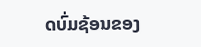ດບົ່ມຊ້ອນຂອງ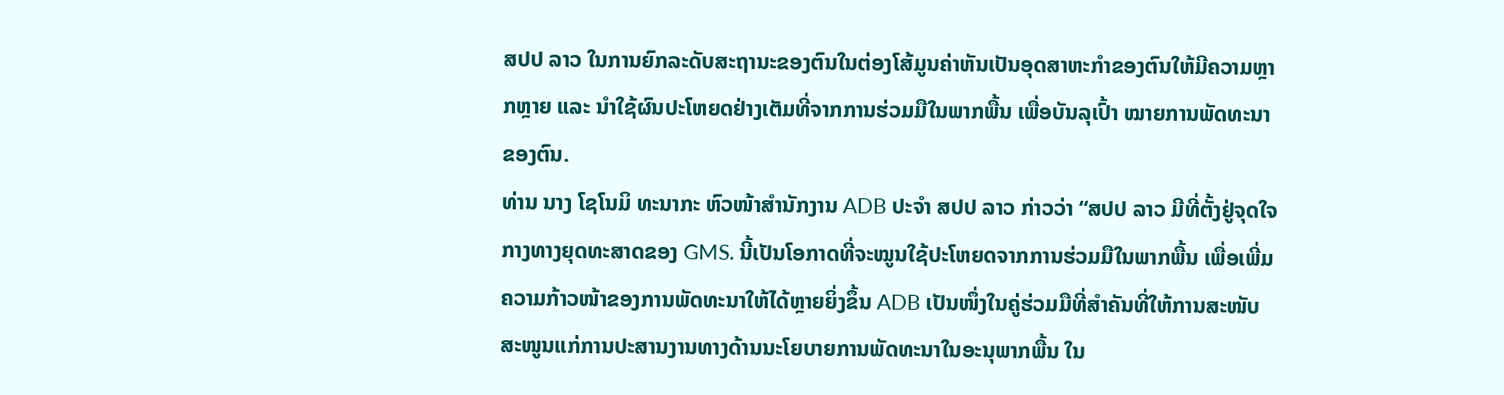ສປປ ລາວ ໃນການຍົກລະດັບສະຖານະຂອງຕົນໃນຕ່ອງໂສ້ມູນຄ່າຫັນເປັນອຸດສາຫະກຳຂອງຕົນໃຫ້ມີຄວາມຫຼາກຫຼາຍ ແລະ ນຳໃຊ້ຜົນປະໂຫຍດຢ່າງເຕັມທີ່ຈາກການຮ່ວມມືໃນພາກພື້ນ ເພື່ອບັນລຸເປົ້າ ໝາຍການພັດທະນາຂອງຕົນ.
ທ່ານ ນາງ ໂຊໂນມິ ທະນາກະ ຫົວໜ້າສຳນັກງານ ADB ປະຈຳ ສປປ ລາວ ກ່າວວ່າ “ສປປ ລາວ ມີທີ່ຕັ້ງຢູ່ຈຸດໃຈກາງທາງຍຸດທະສາດຂອງ GMS. ນີ້ເປັນໂອກາດທີ່ຈະໝູນໃຊ້ປະໂຫຍດຈາກການຮ່ວມມືໃນພາກພື້ນ ເພື່ອເພີ່ມຄວາມກ້າວໜ້າຂອງການພັດທະນາໃຫ້ໄດ້ຫຼາຍຍິ່ງຂຶ້ນ ADB ເປັນໜຶ່ງໃນຄູ່ຮ່ວມມືທີ່ສຳຄັນທີ່ໃຫ້ການສະໜັບສະໜູນແກ່ການປະສານງານທາງດ້ານນະໂຍບາຍການພັດທະນາໃນອະນຸພາກພື້ນ ໃນ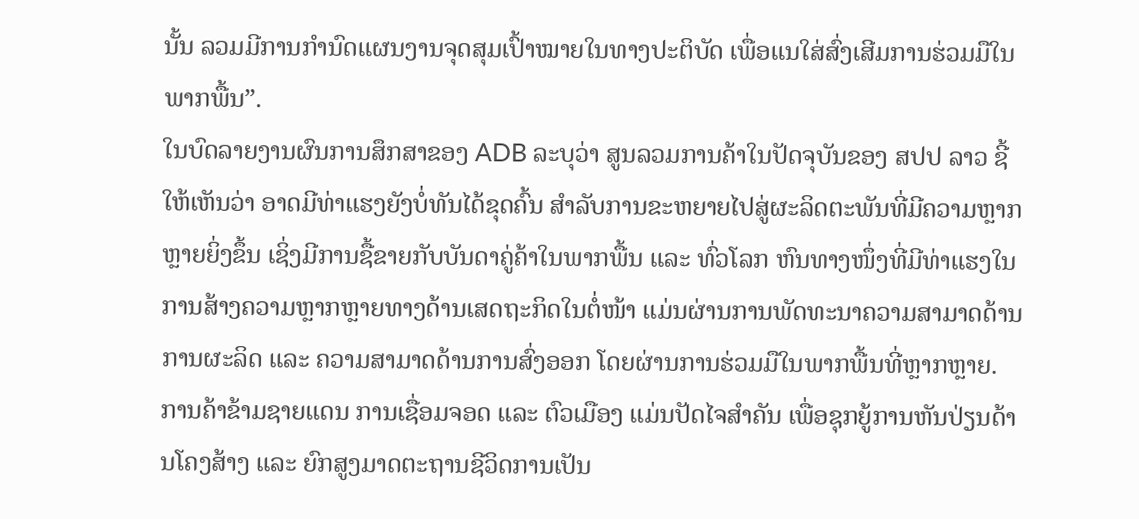ນັ້ນ ລວມມີການກຳນົດແຜນງານຈຸດສຸມເປົ້າໝາຍໃນທາງປະຕິບັດ ເພື່ອແນໃສ່ສົ່ງເສີມການຮ່ວມມືໃນພາກພື້ນ”.
ໃນບົດລາຍງານຜົນການສຶກສາຂອງ ADB ລະບຸວ່າ ສູນລວມການຄ້າໃນປັດຈຸບັນຂອງ ສປປ ລາວ ຊີ້ໃຫ້ເຫັນວ່າ ອາດມີທ່າແຮງຍັງບໍ່ທັນໄດ້ຂຸດຄົ້ນ ສໍາລັບການຂະຫຍາຍໄປສູ່ຜະລິດຕະພັນທີ່ມີຄວາມຫຼາກຫຼາຍຍິ່ງຂຶ້ນ ເຊິ່ງມີການຊື້ຂາຍກັບບັນດາຄູ່ຄ້າໃນພາກພື້ນ ແລະ ທົ່ວໂລກ ຫົນທາງໜຶ່ງທີ່ມີທ່າແຮງໃນການສ້າງຄວາມຫຼາກຫຼາຍທາງດ້ານເສດຖະກິດໃນຕໍ່ໜ້າ ແມ່ນຜ່ານການພັດທະນາຄວາມສາມາດດ້ານການຜະລິດ ແລະ ຄວາມສາມາດດ້ານການສົ່ງອອກ ໂດຍຜ່ານການຮ່ວມມືໃນພາກພື້ນທີ່ຫຼາກຫຼາຍ.
ການຄ້າຂ້າມຊາຍແດນ ການເຊື່ອມຈອດ ແລະ ຕົວເມືອງ ແມ່ນປັດໄຈສຳຄັນ ເພື່ອຊຸກຍູ້ການຫັນປ່ຽນດ້ານໂຄງສ້າງ ແລະ ຍົກສູງມາດຕະຖານຊີວິດການເປັນ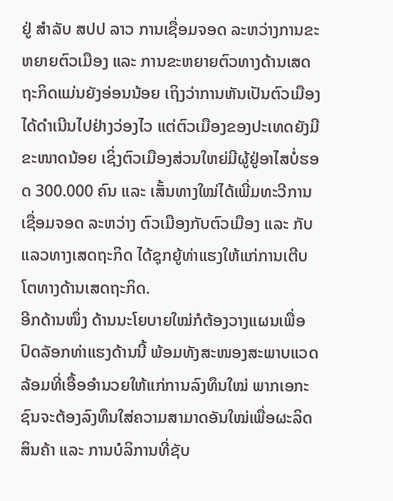ຢູ່ ສຳລັບ ສປປ ລາວ ການເຊື່ອມຈອດ ລະຫວ່າງການຂະຫຍາຍຕົວເມືອງ ແລະ ການຂະຫຍາຍຕົວທາງດ້ານເສດຖະກິດແມ່ນຍັງອ່ອນນ້ອຍ ເຖິງວ່າການຫັນເປັນຕົວເມືອງໄດ້ດຳເນີນໄປຢ່າງວ່ອງໄວ ແຕ່ຕົວເມືອງຂອງປະເທດຍັງມີຂະໜາດນ້ອຍ ເຊິ່ງຕົວເມືອງສ່ວນໃຫຍ່ມີຜູ້ຢູ່ອາໄສບໍ່ຮອດ 300.000 ຄົນ ແລະ ເສັ້ນທາງໃໝ່ໄດ້ເພີ່ມທະວີການເຊື່ອມຈອດ ລະຫວ່າງ ຕົວເມືອງກັບຕົວເມືອງ ແລະ ກັບແລວທາງເສດຖະກິດ ໄດ້ຊຸກຍູ້ທ່າແຮງໃຫ້ແກ່ການເຕີບໂຕທາງດ້ານເສດຖະກິດ.
ອີກດ້ານໜຶ່ງ ດ້ານນະໂຍບາຍໃໝ່ກໍຕ້ອງວາງແຜນເພື່ອປົດລັອກທ່າແຮງດ້ານນີ້ ພ້ອມທັງສະໜອງສະພາບແວດລ້ອມທີ່ເອື້ອອຳນວຍໃຫ້ແກ່ການລົງທຶນໃໝ່ ພາກເອກະຊົນຈະຕ້ອງລົງທຶນໃສ່ຄວາມສາມາດອັນໃໝ່ເພື່ອຜະລິດສິນຄ້າ ແລະ ການບໍລິການທີ່ຊັບ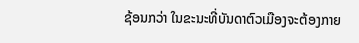ຊ້ອນກວ່າ ໃນຂະນະທີ່ບັນດາຕົວເມືອງຈະຕ້ອງກາຍ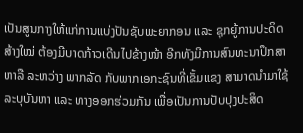ເປັນສູນກາງໃຫ້ແກ່ການແບ່ງປັນຊັບພະຍາກອນ ແລະ ຊຸກຍູ້ການປະດິດສ້າງໃໝ່ ຕ້ອງມີບາດກ້າວເດີນໄປຂ້າງໜ້າ ອີກທັງມີການສົນທະນາປຶກສາຫາລື ລະຫວ່າງ ພາກລັດ ກັບພາກເອກະຊົນທີ່ເຂັ້ມແຂງ ສາມາດນໍາມາໃຊ້ລະບຸບັນຫາ ແລະ ທາງອອກຮ່ວມກັນ ເພື່ອເປັນການປັບປຸງປະສິດ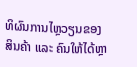ທິຜົນການໄຫຼວຽນຂອງສິນຄ້າ ແລະ ຄົນໃຫ້ໄດ້ຫຼາ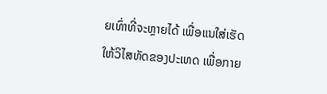ຍເທົ່າທີ່ຈະຫຼາຍໄດ້ ເພື່ອແນໃສ່ເຮັດໃຫ້ວິໄສທັດຂອງປະເທດ ເພື່ອກາຍ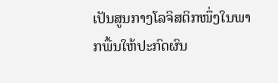ເປັນສູນກາງໂລຈິສຕິກໜຶ່ງໃນພາກພື້ນໃຫ້ປະກົດຜົນ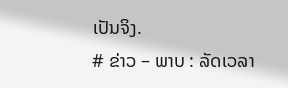ເປັນຈິງ.
# ຂ່າວ – ພາບ : ລັດເວລາ